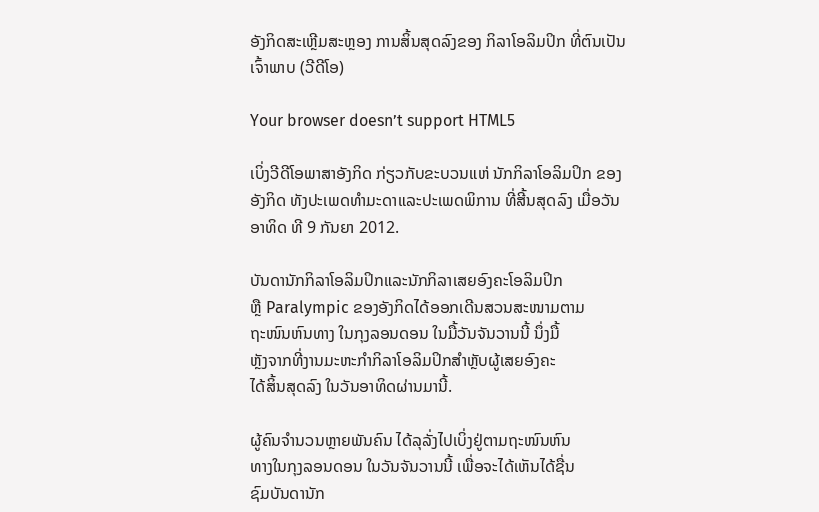ອັງກິດສະເຫຼີມສະຫຼອງ ການສິ້ນສຸດລົງຂອງ ກິລາໂອລິມປິກ ທີ່ຕົນເປັນເຈົ້າພາບ (ວີດີໂອ)

Your browser doesn’t support HTML5

ເບິ່ງວີດີໂອພາສາອັງກິດ ກ່ຽວກັບຂະບວນແຫ່ ນັກກິລາໂອລິມປິກ ຂອງອັງກິດ ທັງປະເພດທໍາມະດາແລະປະເພດພິການ ທີ່ສີ້ນສຸດລົງ ເມື່ອວັນອາທິດ ທີ 9 ກັນຍາ 2012.

ບັນດານັກກິລາໂອລິມປິກແລະນັກກິລາເສຍອົງຄະໂອລິມປິກ
ຫຼື Paralympic ຂອງອັງກິດໄດ້ອອກເດີນສວນສະໜາມຕາມ
ຖະໜົນຫົນທາງ ໃນກຸງລອນດອນ ໃນມື້ວັນຈັນວານນີ້ ນຶ່ງມື້
ຫຼັງຈາກທີ່ງານມະຫະກໍາກິລາໂອລິມປິກສຳຫຼັບຜູ້ເສຍອົງຄະ
ໄດ້ສິ້ນສຸດລົງ ໃນວັນອາທິດຜ່ານມານີ້.

ຜູ້ຄົນຈໍານວນຫຼາຍພັນຄົນ ໄດ້ລຸລັ່ງໄປເບິ່ງຢູ່ຕາມຖະໜົນຫົນ
ທາງໃນກຸງລອນດອນ ໃນວັນຈັນວານນີ້ ເພື່ອຈະໄດ້ເຫັນໄດ້ຊື່ນ
ຊົມບັນດານັກ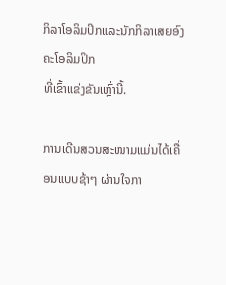ກິລາໂອລິມປິກແລະນັກກິລາເສຍອົງຄະໂອລິມປິກ
ທີ່ເຂົ້າແຂ່ງຂັນເຫຼົ່ານີ້.

ການເດີນສວນສະໜາມແມ່ນໄດ້ເຄື່ອນແບບຊ້າໆ ຜ່ານໃຈກາ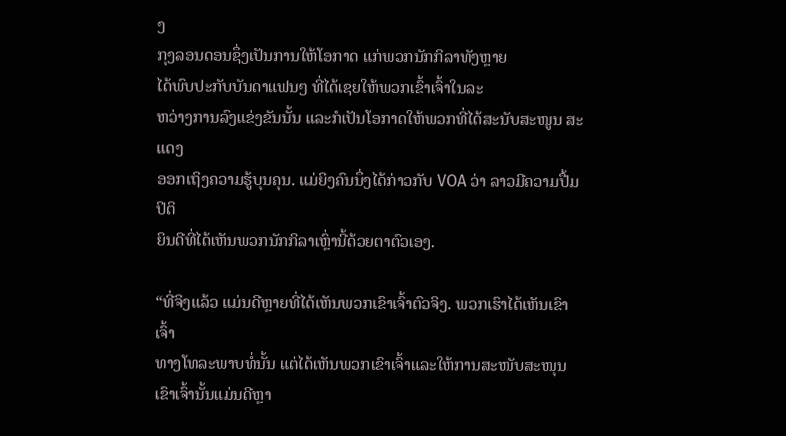ງ
ກຸງລອນດອນຊຶ່ງເປັນການໃຫ້ໂອກາດ ແກ່ພວກນັກກິລາທັງຫຼາຍ
ໄດ້ພົບປະກັບບັນດາແຟນໆ ທີ່ໄດ້ເຊຍໃຫ້ພວກເຂົ້າເຈົ້າໃນລະ
ຫວ່າງການລົງແຂ່ງຂັນນັ້ນ ແລະກໍເປັນໂອກາດໃຫ້ພວກທີ່ໄດ້ສະນັບສະໜູນ ສະແດງ
ອອກເຖິງຄວາມຮູ້ບຸນຄຸນ. ແມ່ຍິງຄົນນຶ່ງໄດ້ກ່າວກັບ VOA ວ່າ ລາວມີຄວາມປື້ມປິຕິ
ຍິນດີທີ່ໄດ້ເຫັນພວກນັກກິລາເຫຼົ່ານີ້ດ້ວຍຕາຕົວເອງ.

“ທີ່ຈິງແລ້ວ ແມ່ນດີຫຼາຍທີ່ໄດ້ເຫັນພວກເຂົາເຈົ້າຕົວຈິງ. ພວກເຮົາໄດ້ເຫັນເຂົາເຈົ້າ
ທາງໂທລະພາບທໍ່ນັ້ນ ແຕ່ໄດ້ເຫັນພວກເຂົາເຈົ້າແລະໃຫ້ການສະໜັບສະໜຸນ
ເຂົາເຈົ້ານັ້ນແມ່ນດີຫຼາ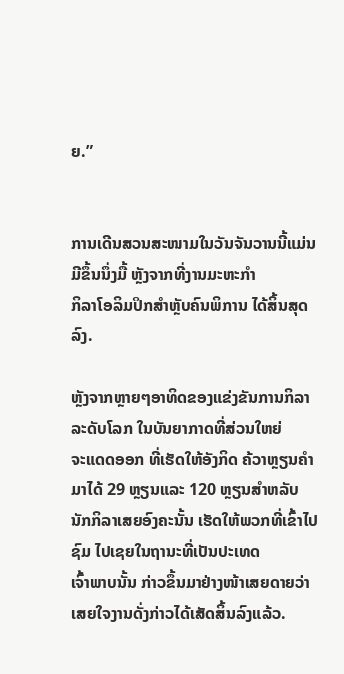ຍ.”


ການເດີນສວນສະໜາມໃນວັນຈັນວານນີ້ແມ່ນມີຂຶ້ນນຶ່ງມື້ ຫຼັງຈາກທີ່ງານມະຫະກໍາ
ກິລາໂອລິມປິກສຳຫຼັບຄົນພິການ ໄດ້ສິ້ນສຸດລົງ.

ຫຼັງຈາກຫຼາຍໆອາທິດຂອງແຂ່ງຂັນການກິລາລະດັບໂລກ ໃນບັນຍາກາດທີ່ສ່ວນໃຫຍ່
ຈະແດດອອກ ທີ່ເຮັດໃຫ້ອັງກິດ ຄ້ວາຫຼຽນຄໍາມາໄດ້ 29 ຫຼຽນແລະ 120 ຫຼຽນສໍາຫລັບ
ນັກກິລາເສຍອົງຄະນັ້ນ ເຮັດໃຫ້ພວກທີ່ເຂົ້າໄປຊົມ ໄປເຊຍໃນຖານະທີ່ເປັນປະເທດ
ເຈົ້າພາບນັ້ນ ກ່າວຂຶ້ນມາຢ່າງໜ້າເສຍດາຍວ່າ ເສຍໃຈງານດັ່ງກ່າວໄດ້ເສັດສິ້ນລົງແລ້ວ.